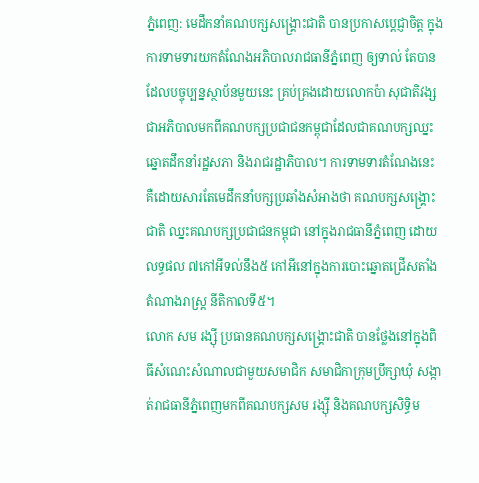ភ្នំពេញ: មេដឹកនាំគណបក្សសង្គ្រោះជាតិ បានប្រកាសប្តេជ្ញាចិត្ត ក្នុងការទាមទារយកតំណែងអភិបាលរាជធានីភ្នំពេញ ឲ្យទាល់ តែបាន ដែលបច្ចុប្បន្នស្ថាប័នមួយនេះ គ្រប់គ្រងដោយលោកប៉ា សុជាតិវង្ស ជាអភិបាលមកពីគណបក្សប្រជាជនកម្ពុជាដែលជាគណបក្សឈ្នះឆ្នោតដឹកនាំរដ្ឋសភា និងរាជរដ្ឋាភិបាល។ ការទាមទារតំណែងនេះ គឺដោយសារតែមេដឹកនាំបក្សប្រឆាំងសំអាងថា គណបក្សសង្គ្រោះជាតិ ឈ្នះគណបក្សប្រជាជនកម្ពុជា នៅក្នុងរាជធានីភ្នំពេញ ដោយលទ្ធផល ៧កៅអីទល់នឹង៥ កៅអីនៅក្នុងការបោះឆ្នោតជ្រើសតាំងតំណាងរាស្ត្រ នីតិកាលទី៥។
លោក សម រង្ស៊ី ប្រធានគណបក្សសង្គ្រោះជាតិ បានថ្លែងនៅក្នុងពិធីសំណេះសំណាលជាមួយសមាជិក សមាជិកាក្រុមប្រឹក្សាឃុំ សង្កាត់រាជធានីភ្នំពេញមកពីគណបក្សសម រង្ស៊ី និងគណបក្សសិទ្ធិម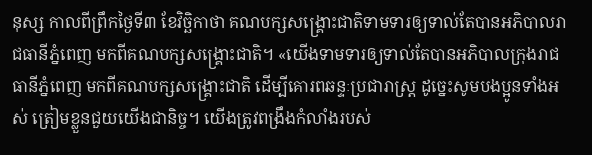នុស្ស កាលពីព្រឹកថ្ងៃទី៣ ខែវិច្ឆិកាថា គណបក្សសង្គ្រោះជាតិទាមទារឲ្យទាល់តែបានអភិបាលរាជធានីភ្នំពេញ មកពីគណបក្សសង្គ្រោះជាតិ។ «យើងទាមទារឲ្យទាល់តែបានអភិបាលក្រុងរាជធានីភ្នំពេញ មកពីគណបក្សសង្គ្រោះជាតិ ដើម្បីគោរពឆន្ទៈប្រជារាស្ត្រ ដូច្នេះសូមបងប្អូនទាំងអស់ ត្រៀមខ្លួនជួយយើងជានិច្ច។ យើងត្រូវពង្រឹងកំលាំងរបស់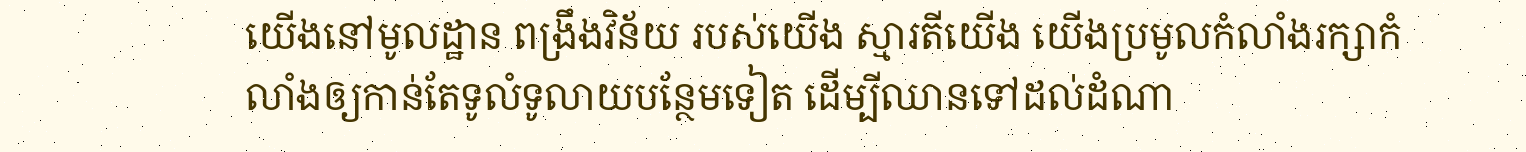យើងនៅមូលដ្ឋាន ពង្រឹងវិន័យ របស់យើង ស្មារតីយើង យើងប្រមូលកំលាំងរក្សាកំលាំងឲ្យកាន់តែទូលំទូលាយបន្ថែមទៀត ដើម្បីឈានទៅដល់ដំណា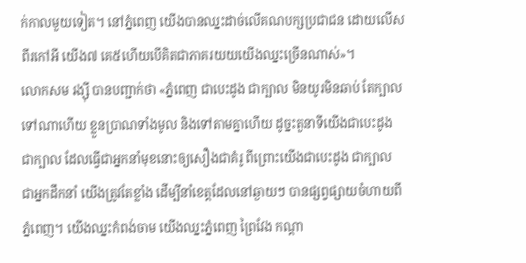ក់កាលមួយទៀត។ នៅភ្នំពេញ យើងបានឈ្នះដាច់លើគណបក្សប្រជាជន ដោយលើសពីរកៅអី យើង៧ គេ៥ហើយបើគិតជាភាគរយយយើងឈ្នះច្រើនណាស់»។
លោកសម រង្ស៊ី បានបញ្ជាក់ថា «ភ្នំពេញ ជាបេះដូង ជាក្បាល មិនយូរមិនឆាប់ តែក្បាលទៅណាហើយ ខ្លួនប្រាណទាំងមូល និងទៅតាមគ្នាហើយ ដូច្នះតួនាទីយើងជាបេះដូង ជាក្បាល ដែលធ្វើជាអ្នកនាំមុខនោះឲ្យសឿងជាគំរូ ពីព្រោះយើងជាបេះដូង ជាក្បាល ជាអ្នកដឹកនាំ យើងត្រូវតែខ្លាំង ដើម្បីនាំខេត្តដែលនៅឆ្ងាយៗ បានផ្សព្វផ្សាយចំហាយពីភ្នំពេញ។ យើងឈ្នះកំពង់ចាម យើងឈ្នះភ្នំពេញ ព្រៃវែង កណ្តា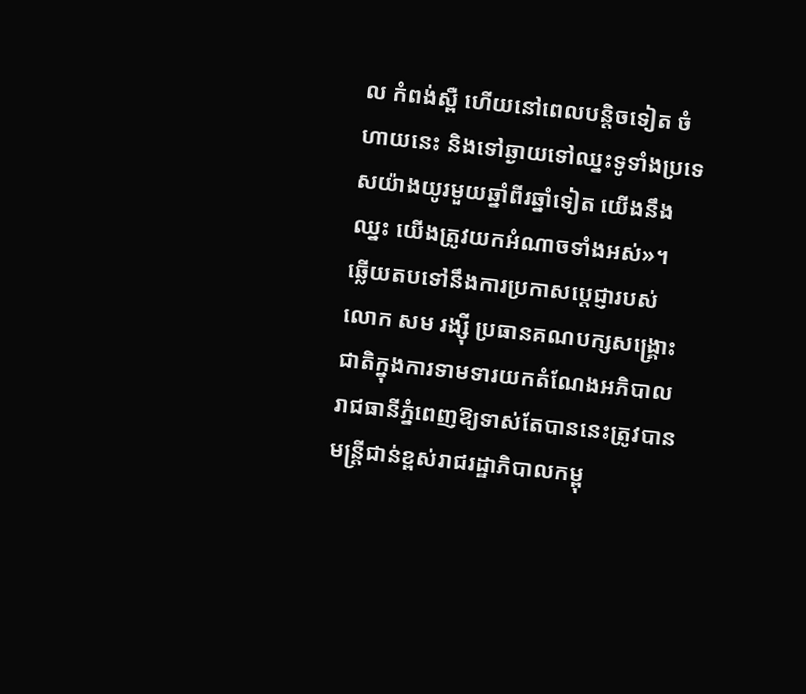ល កំពង់ស្ពឺ ហើយនៅពេលបន្តិចទៀត ចំហាយនេះ និងទៅឆ្ងាយទៅឈ្នះទូទាំងប្រទេសយ៉ាងយូរមួយឆ្នាំពីរឆ្នាំទៀត យើងនឹងឈ្នះ យើងត្រូវយកអំណាចទាំងអស់»។
ឆ្លើយតបទៅនឹងការប្រកាសបេ្តជ្ញារបស់លោក សម រង្ស៊ី ប្រធានគណបក្សសង្រ្គោះជាតិក្នុងការទាមទារយកតំណែងអភិបាលរាជធានីភ្នំពេញឱ្យទាស់តែបាននេះត្រូវបានមន្ត្រីជាន់ខ្ពស់រាជរដ្ឋាភិបាលកម្ពុ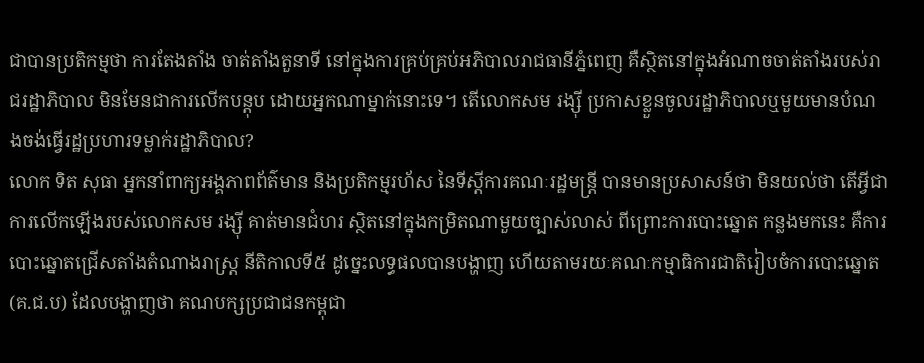ជាបានប្រតិកម្មថា ការតែងតាំង ចាត់តាំងតួនាទី នៅក្នុងការគ្រប់គ្រប់អភិបាលរាជធានីភ្នំពេញ គឺស្ថិតនៅក្នុងអំណាចចាត់តាំងរបស់រាជរដ្ឋាភិបាល មិនមែនជាការលើកបន្តុប ដោយអ្នកណាម្នាក់នោះទេ។ តើលោកសម រង្ស៊ី ប្រកាសខ្លួនចូលរដ្ឋាភិបាលឬមួយមានបំណងចង់ធ្វើរដ្ឋប្រហារទម្លាក់រដ្ឋាភិបាល?
លោក ទិត សុធា អ្នកនាំពាក្យអង្គភាពព័ត៌មាន និងប្រតិកម្មរហ័ស នៃទីស្តីការគណៈរដ្ឋមន្ត្រី បានមានប្រសាសន៍ថា មិនយល់ថា តើអ្វីជាការលើកឡើងរបស់លោកសម រង្ស៊ី គាត់មានជំហរ ស្ថិតនៅក្នុងកម្រិតណាមួយច្បាស់លាស់ ពីព្រោះការបោះឆ្នោត កន្លងមកនេះ គឺការបោះឆ្នោតជ្រើសតាំងតំណាងរាស្ត្រ នីតិកាលទី៥ ដូច្នេះលទ្ធផលបានបង្ហាញ ហើយតាមរយៈគណៈកម្មាធិការជាតិរៀបចំការបោះឆ្នោត (គ.ជ.ប) ដែលបង្ហាញថា គណបក្សប្រជាជនកម្ពុជា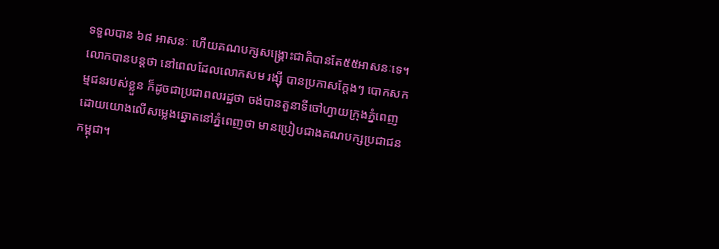ទទួលបាន ៦៨ អាសនៈ ហើយគណបក្សសង្គ្រោះជាតិបានតែ៥៥អាសនៈទេ។ លោកបានបន្តថា នៅពេលដែលលោកសម រង្ស៊ី បានប្រកាសក្តែងៗ បោកសកម្មជនរបស់ខ្លួន ក៏ដូចជាប្រជាពលរដ្ឋថា ចង់បានតួនាទីចៅហ្វាយក្រុងភ្នំពេញ ដោយយោងលើសម្លេងឆ្នោតនៅភ្នំពេញថា មានប្រៀបជាងគណបក្សប្រជាជនកម្ពុជា។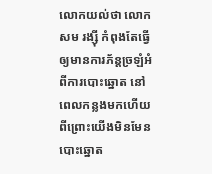លោកយល់ថា លោកសម រង្ស៊ី កំពុងតែធ្វើឲ្យមានការភ័ន្តច្រឡំអំពីការបោះឆ្នោត នៅពេលកន្លងមកហើយ ពីព្រោះយើងមិនមែនបោះឆ្នោត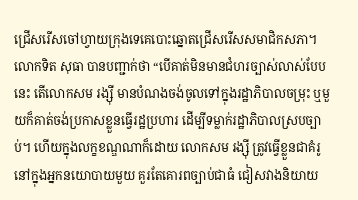ជ្រើសរើសចៅហ្វាយក្រុងទេគេបោះឆ្នោតជ្រើសរើសសមាជិកសភា។
លោកទិត សុធា បានបញ្ជាក់ថា “បើគាត់មិនមានជំហរច្បាស់លាស់បែបនេះ តើលោកសម រង្ស៊ី មានបំណងចង់ចូលទៅក្នុងរដ្ឋាភិបាលចម្រុះ ឬមួយក៏គាត់ចង់ប្រកាសខ្លួនធ្វើរដ្ឋប្រហារ ដើម្បីទម្លាក់រដ្ឋាភិបាលស្របច្បាប់។ ហើយក្នុងលក្ខខណ្ឌណាក៏ដោយ លោកសម រង្ស៊ី ត្រូវធ្វើខ្លួនជាគំរូនៅក្នុងអ្នកនយោបាយមួយ គួរតែគោរពច្បាប់ជាធំ ជៀសវាងនិយាយ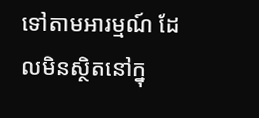ទៅតាមអារម្មណ៍ ដែលមិនស្ថិតនៅក្នុ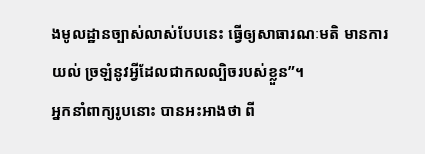ងមូលដ្ឋានច្បាស់លាស់បែបនេះ ធ្វើឲ្យសាធារណៈមតិ មានការយល់ ច្រឡំនូវអ្វីដែលជាកលល្បិចរបស់ខ្លួន”។
អ្នកនាំពាក្យរូបនោះ បានអះអាងថា ពី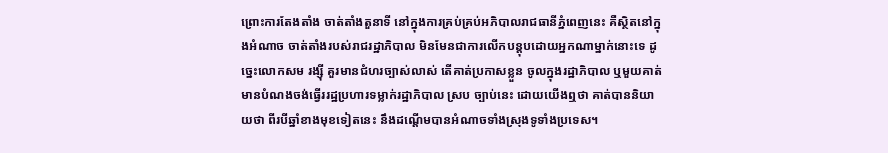ព្រោះការតែងតាំង ចាត់តាំងតួនាទី នៅក្នុងការគ្រប់គ្រប់អភិបាលរាជធានីភ្នំពេញនេះ គឺស្ថិតនៅក្នុងអំណាច ចាត់តាំងរបស់រាជរដ្ឋាភិបាល មិនមែនជាការលើកបន្តុបដោយអ្នកណាម្នាក់នោះទេ ដូច្នេះលោកសម រង្ស៊ី គួរមានជំហរច្បាស់លាស់ តើគាត់ប្រកាសខ្លួន ចូលក្នុងរដ្ឋាភិបាល ឬមួយគាត់មានបំណងចង់ធ្វើររដ្ឋប្រហារទម្លាក់រដ្ឋាភិបាល ស្រប ច្បាប់នេះ ដោយយើងឮថា គាត់បាននិយាយថា ពីរបីឆ្នាំខាងមុខទៀតនេះ នឹងដណ្តើមបានអំណាចទាំងស្រុងទូទាំងប្រទេស។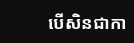បើសិនជាកា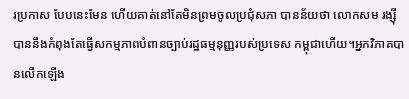រប្រកាស បែបនេះមែន ហើយគាត់នៅតែមិនព្រមចូលប្រជុំសភា បានន័យថា លោកសម រង្ស៊ី បាននឹងកំពុងតែធ្វើសកម្មភាពបំពានច្បាប់រដ្ឋធម្មនុញ្ញរបស់ប្រទេស កម្ពុជាហើយ។អ្នកវិភាគបានលើកឡើង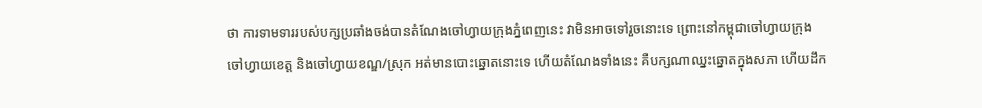ថា ការទាមទាររបស់បក្សប្រឆាំងចង់បានតំណែងចៅហ្វាយក្រុងភ្នំពេញនេះ វាមិនអាចទៅរួចនោះទេ ព្រោះនៅកម្ពុជាចៅហ្វាយក្រុង ចៅហ្វាយខេត្ត និងចៅហ្វាយខណ្ឌ/ស្រុក អត់មានបោះឆ្នោតនោះទេ ហើយតំណែងទាំងនេះ គឺបក្សណាឈ្នះឆ្នោតក្នុងសភា ហើយដឹក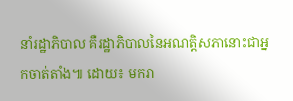នាំរដ្ឋាភិបាល គឺរដ្ឋាភិបាលនៃអណត្តិសភានោះជាអ្នកចាត់តាំង៕ ដោយ៖ មករា